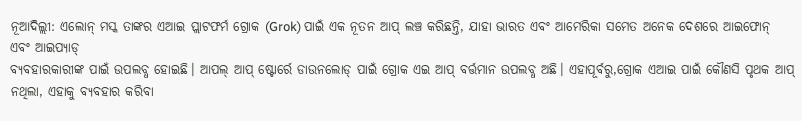ନୂଆଦିଲ୍ଲୀ: ଏଲୋନ୍ ମସ୍କ ତାଙ୍କର ଏଆଇ ପ୍ଲାଟଫର୍ମ ଗ୍ରୋକ (Grok) ପାଇଁ ଏକ ନୂତନ ଆପ୍ ଲଞ୍ଚ କରିଛନ୍ତି, ଯାହା ଭାରତ ଏବଂ ଆମେରିକା ସମେତ ଅନେକ ଦେଶରେ ଆଇଫୋନ୍ ଏବଂ ଆଇପ୍ୟାଡ୍
ବ୍ୟବହାରକାରୀଙ୍କ ପାଇଁ ଉପଲବ୍ଧ ହୋଇଛି। ଆପଲ୍ ଆପ୍ ଷ୍ଟୋର୍ରେ ଡାଉନଲୋଡ୍ ପାଇଁ ଗ୍ରୋକ ଏଇ ଆପ୍ ବର୍ତ୍ତମାନ ଉପଲବ୍ଧ ଅଛି। ଏହାପୂର୍ବରୁ,ଗ୍ରୋକ ଏଆଇ ପାଇଁ କୌଣସି ପୃଥକ ଆପ୍ ନଥିଲା, ଏହାକୁ ବ୍ୟବହାର କରିବା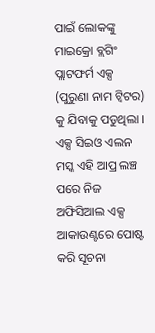ପାଇଁ ଲୋକଙ୍କୁ ମାଇକ୍ରୋ ବ୍ଲଗିଂ ପ୍ଲାଟଫର୍ମ ଏକ୍ସ (ପୁରୁଣା ନାମ ଟ୍ୱିଟର) କୁ ଯିବାକୁ ପଡୁଥିଲା । ଏକ୍ସ ସିଇଓ ଏଲନ ମସ୍କ ଏହି ଆପ୍ର ଲଞ୍ଚ ପରେ ନିଜ ଅଫିସିଆଲ ଏକ୍ସ ଆକାଉଣ୍ଟରେ ପୋଷ୍ଟ କରି ସୂଚନା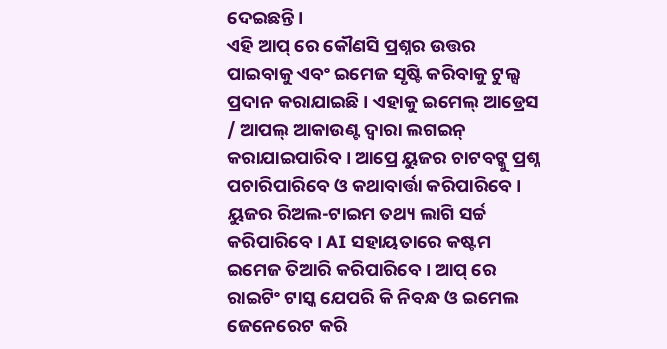ଦେଇଛନ୍ତି ।
ଏହି ଆପ୍ ରେ କୌଣସି ପ୍ରଶ୍ନର ଉତ୍ତର ପାଇବାକୁ ଏବଂ ଇମେଜ ସୃଷ୍ଟି କରିବାକୁ ଟୁଲ୍ସ ପ୍ରଦାନ କରାଯାଇଛି । ଏହାକୁ ଇମେଲ୍ ଆଡ୍ରେସ / ଆପଲ୍ ଆକାଉଣ୍ଟ ଦ୍ବାରା ଲଗଇନ୍ କରାଯାଇପାରିବ । ଆପ୍ରେ ୟୁଜର ଚାଟବଟ୍କୁ ପ୍ରଶ୍ନ ପଚାରିପାରିବେ ଓ କଥାବାର୍ତ୍ତା କରିପାରିବେ । ୟୁଜର ରିଅଲ-ଟାଇମ ତଥ୍ୟ ଲାଗି ସର୍ଚ୍ଚ କରିପାରିବେ । AI ସହାୟତାରେ କଷ୍ଟମ ଇମେଜ ତିଆରି କରିପାରିବେ । ଆପ୍ ରେ ରାଇଟିଂ ଟାସ୍କ ଯେପରି କି ନିବନ୍ଧ ଓ ଇମେଲ ଜେନେରେଟ କରି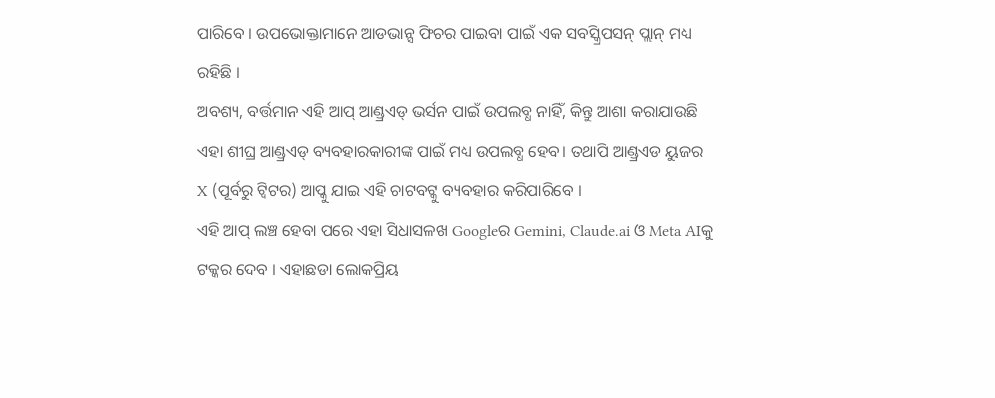ପାରିବେ । ଉପଭୋକ୍ତାମାନେ ଆଡଭାନ୍ସ ଫିଚର ପାଇବା ପାଇଁ ଏକ ସବସ୍କ୍ରିପସନ୍ ପ୍ଲାନ୍ ମଧ୍ୟ ରହିଛି ।
ଅବଶ୍ୟ, ବର୍ତ୍ତମାନ ଏହି ଆପ୍ ଆଣ୍ଡ୍ରଏଡ୍ ଭର୍ସନ ପାଇଁ ଉପଲବ୍ଧ ନାହିଁ, କିନ୍ତୁ ଆଶା କରାଯାଉଛି ଏହା ଶୀଘ୍ର ଆଣ୍ଡ୍ରଏଡ୍ ବ୍ୟବହାରକାରୀଙ୍କ ପାଇଁ ମଧ୍ୟ ଉପଲବ୍ଧ ହେବ। ତଥାପି ଆଣ୍ଡ୍ରଏଡ ୟୁଜର X (ପୂର୍ବରୁ ଟ୍ବିଟର) ଆପ୍କୁ ଯାଇ ଏହି ଚାଟବଟ୍କୁ ବ୍ୟବହାର କରିପାରିବେ ।
ଏହି ଆପ୍ ଲଞ୍ଚ ହେବା ପରେ ଏହା ସିଧାସଳଖ Googleର Gemini, Claude.ai ଓ Meta AIକୁ ଟକ୍କର ଦେବ । ଏହାଛଡା ଲୋକପ୍ରିୟ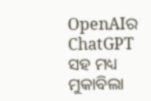OpenAIର ChatGPT ସହ ମଧ୍ୟ ମୁକାବିଲା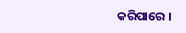କରିପାରେ ।